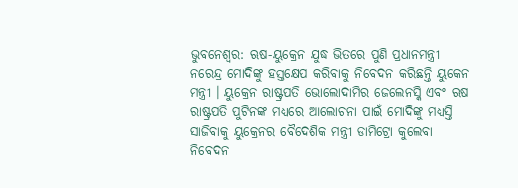ଭୁବନେଶ୍ୱର: ଋଷ-ୟୁକ୍ରେନ ଯୁଦ୍ଧ ଭିତରେ ପୁଣି ପ୍ରଧାନମନ୍ତ୍ରୀ ନରେନ୍ଦ୍ର ମୋଦିଙ୍କୁ ହସ୍ତକ୍ଷେପ କରିବାକୁ ନିବେଦନ କରିଛନ୍ତି ୟୁକେନ ମନ୍ତ୍ରୀ । ୟୁକ୍ରେନ ରାଷ୍ଟ୍ରପତି ଭୋଲୋଦାମିର ଜେଲେନସ୍କି ଏବଂ ଋଷ ରାଷ୍ଟ୍ରପତି ପୁଟିନଙ୍କ ମଧ୍ୟରେ ଆଲୋଚନା ପାଇଁ ମୋଦିଙ୍କୁ ମଧ୍ୟସ୍ତି ସାଜିବାକୁ ୟୁକ୍ରେନର ବୈଦେଶିକ ମନ୍ତ୍ରୀ ଡାମିଟ୍ରୋ କୁଲେବା ନିବେଦନ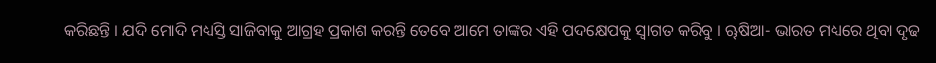କରିଛନ୍ତି । ଯଦି ମୋଦି ମଧ୍ୟସ୍ତି ସାଜିବାକୁ ଆଗ୍ରହ ପ୍ରକାଶ କରନ୍ତି ତେବେ ଆମେ ତାଙ୍କର ଏହି ପଦକ୍ଷେପକୁ ସ୍ୱାଗତ କରିବୁ । ୠଷିଆ- ଭାରତ ମଧ୍ୟରେ ଥିବା ଦୃଢ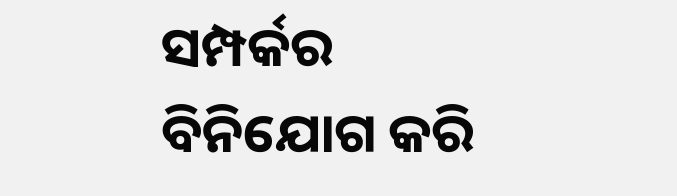ସମ୍ପର୍କର ବିନିଯୋଗ କରି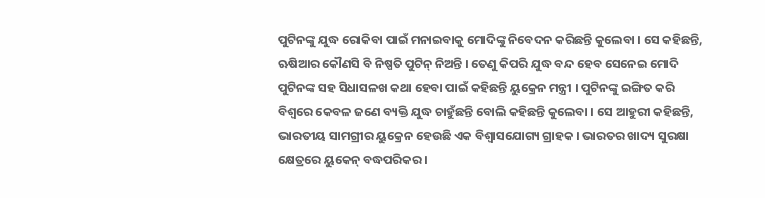ପୁଟିନଙ୍କୁ ଯୁଦ୍ଧ ରୋକିବା ପାଇଁ ମନାଇବାକୁ ମୋଦିଙ୍କୁ ନିବେଦନ କରିଛନ୍ତି କୁଲେବା । ସେ କହିଛନ୍ତି, ଋଷିଆର କୌଣସି ବି ନିଷ୍ପତି ପୁଟିନ୍ ନିଅନ୍ତି । ତେଣୁ କିପରି ଯୁଦ୍ଧ ବନ୍ଦ ହେବ ସେନେଇ ମୋଦି ପୁଟିନଙ୍କ ସହ ସିଧାସଳଖ କଥା ହେବା ପାଇଁ କହିଛନ୍ତି ୟୁକ୍ରେନ ମନ୍ତ୍ରୀ । ପୁଟିନଙ୍କୁ ଇଙ୍ଗିତ କରି ବିଶ୍ୱରେ କେବଳ ଜଣେ ବ୍ୟକ୍ତି ଯୁଦ୍ଧ ଚାହୁଁଛନ୍ତି ବୋଲି କହିଛନ୍ତି କୁଲେବା । ସେ ଆହୁରୀ କହିଛନ୍ତି, ଭାରତୀୟ ସାମଗ୍ରୀର ୟୁକ୍ରେନ ହେଉଛି ଏକ ବିଶ୍ୱାସଯୋଗ୍ୟ ଗ୍ରାହକ । ଭାରତର ଖାଦ୍ୟ ସୁରକ୍ଷା କ୍ଷେତ୍ରରେ ୟୁକେନ୍ ବଦ୍ଧପରିକର ।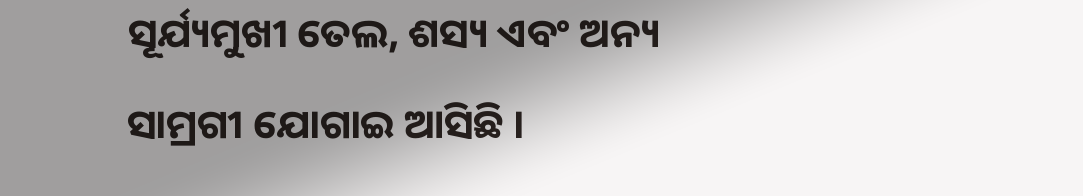ସୂର୍ଯ୍ୟମୁଖୀ ତେଲ, ଶସ୍ୟ ଏବଂ ଅନ୍ୟ ସାମ୍ରଗୀ ଯୋଗାଇ ଆସିଛି ।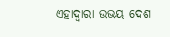ଏହାଦ୍ୱାରା ଉଭୟ ଦେଶ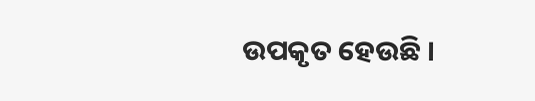ଉପକୃତ ହେଉଛି ।